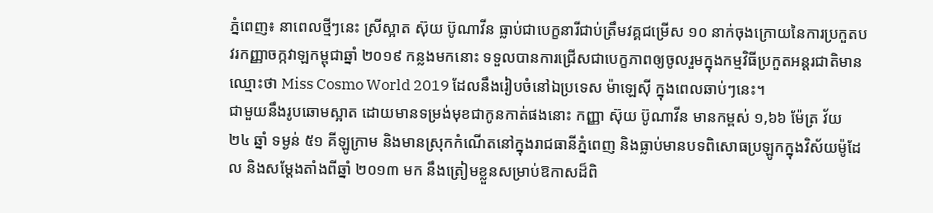ភ្នំពេញ៖ នាពេលថ្មីៗនេះ ស្រីស្អាត ស៊ុយ ប៊ូណាវីន ធ្លាប់ជាបេក្ខនារីជាប់ត្រឹមវគ្គជម្រើស ១០ នាក់ចុងក្រោយនៃការប្រកួតបវរកញ្ញាចក្កវាឡកម្ពុជាឆ្នាំ ២០១៩ កន្លងមកនោះ ទទួលបានការជ្រើសជាបេក្ខភាពឲ្យចូលរួមក្នុងកម្មវិធីប្រកួតអន្តរជាតិមានឈ្មោះថា Miss Cosmo World 2019 ដែលនឹងរៀបចំនៅឯប្រទេស ម៉ាឡេស៊ី ក្នុងពេលឆាប់ៗនេះ។
ជាមួយនឹងរូបឆោមស្អាត ដោយមានទម្រង់មុខជាកូនកាត់ផងនោះ កញ្ញា ស៊ុយ ប៊ូណាវីន មានកម្ពស់ ១,៦៦ ម៉ែត្រ វ័យ ២៤ ឆ្នាំ ទម្ងន់ ៥១ គីឡូក្រាម និងមានស្រុកកំណើតនៅក្នុងរាជធានីភ្នំពេញ និងធ្លាប់មានបទពិសោធប្រឡូកក្នុងវិស័យម៉ូដែល និងសម្តែងតាំងពីឆ្នាំ ២០១៣ មក នឹងត្រៀមខ្លួនសម្រាប់ឱកាសដ៏ពិ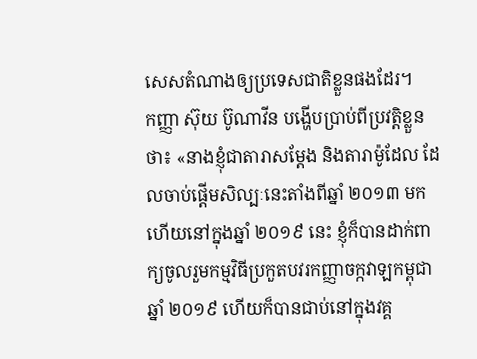សេសតំណាងឲ្យប្រទេសជាតិខ្លួនផងដែរ។
កញ្ញា ស៊ុយ ប៊ូណាវីន បង្ហើបប្រាប់ពីប្រវត្តិខ្លួនថា៖ «នាងខ្ញុំជាតារាសម្តែង និងតារាម៉ូដែល ដែលចាប់ផ្តើមសិល្បៈនេះតាំងពីឆ្នាំ ២០១៣ មក ហើយនៅក្នុងឆ្នាំ ២០១៩ នេះ ខ្ញុំក៏បានដាក់ពាក្យចូលរួមកម្មវិធីប្រកួតបវរកញ្ញាចក្កវាឡកម្ពុជាឆ្នាំ ២០១៩ ហើយក៏បានជាប់នៅក្នុងវគ្គ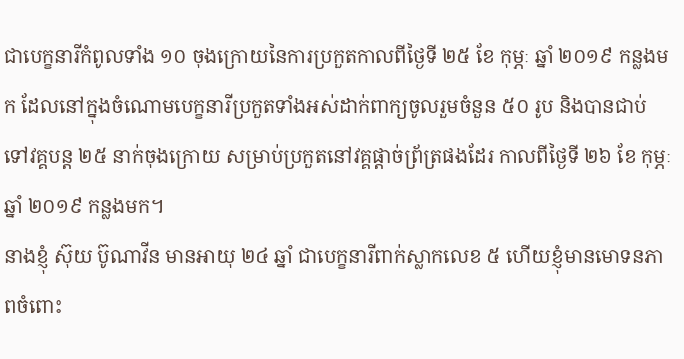ជាបេក្ខនារីកំពូលទាំង ១០ ចុងក្រោយនៃការប្រកួតកាលពីថ្ងៃទី ២៥ ខែ កុម្ភៈ ឆ្នាំ ២០១៩ កន្លងមក ដែលនៅក្នុងចំណោមបេក្ខនារីប្រកួតទាំងអស់ដាក់ពាក្យចូលរួមចំនួន ៥០ រូប និងបានជាប់ទៅវគ្គបន្ត ២៥ នាក់ចុងក្រោយ សម្រាប់ប្រកួតនៅវគ្គផ្តាច់ព្រ័ត្រផងដែរ កាលពីថ្ងៃទី ២៦ ខែ កុម្ភៈ ឆ្នាំ ២០១៩ កន្លងមក។
នាងខ្ញុំ ស៊ុយ ប៊ូណាវីន មានអាយុ ២៤ ឆ្នាំ ជាបេក្ខនារីពាក់ស្លាកលេខ ៥ ហើយខ្ញុំមានមោទនភាពចំពោះ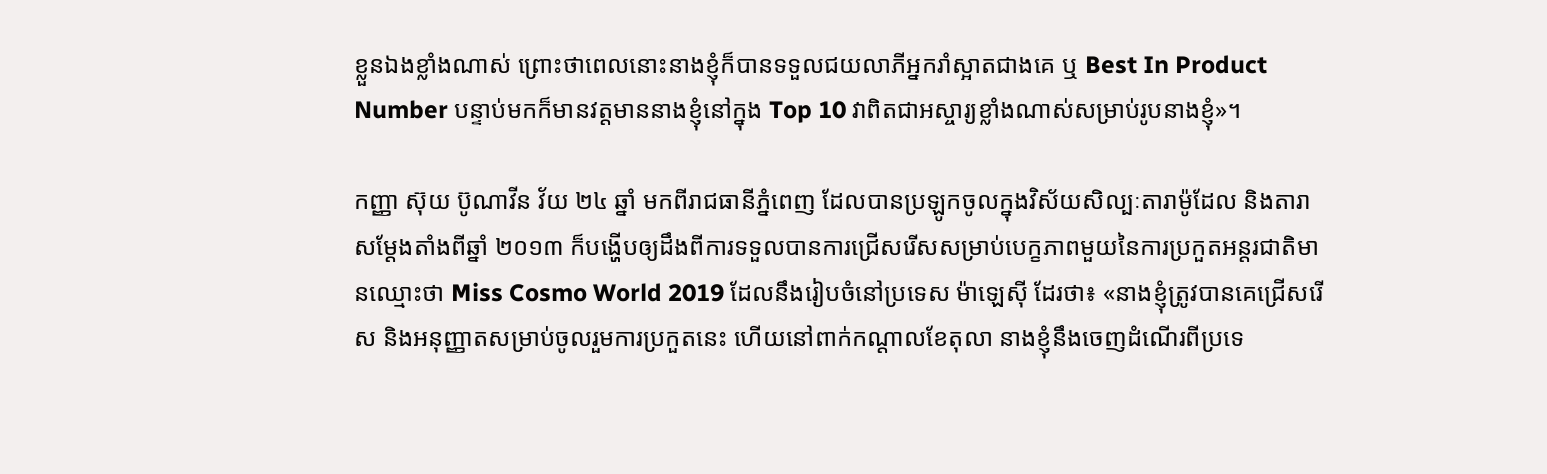ខ្លួនឯងខ្លាំងណាស់ ព្រោះថាពេលនោះនាងខ្ញុំក៏បានទទួលជយលាភីអ្នករាំស្អាតជាងគេ ឬ Best In Product Number បន្ទាប់មកក៏មានវត្តមាននាងខ្ញុំនៅក្នុង Top 10 វាពិតជាអស្ចារ្យខ្លាំងណាស់សម្រាប់រូបនាងខ្ញុំ»។

កញ្ញា ស៊ុយ ប៊ូណាវីន វ័យ ២៤ ឆ្នាំ មកពីរាជធានីភ្នំពេញ ដែលបានប្រឡូកចូលក្នុងវិស័យសិល្បៈតារាម៉ូដែល និងតារាសម្តែងតាំងពីឆ្នាំ ២០១៣ ក៏បង្ហើបឲ្យដឹងពីការទទួលបានការជ្រើសរើសសម្រាប់បេក្ខភាពមួយនៃការប្រកួតអន្តរជាតិមានឈ្មោះថា Miss Cosmo World 2019 ដែលនឹងរៀបចំនៅប្រទេស ម៉ាឡេស៊ី ដែរថា៖ «នាងខ្ញុំត្រូវបានគេជ្រើសរើស និងអនុញ្ញាតសម្រាប់ចូលរួមការប្រកួតនេះ ហើយនៅពាក់កណ្តាលខែតុលា នាងខ្ញុំនឹងចេញដំណើរពីប្រទេ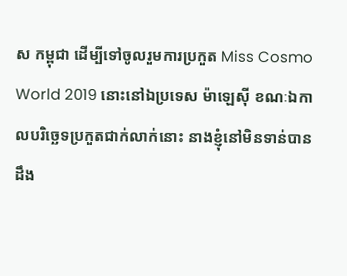ស កម្ពុជា ដើម្បីទៅចូលរួមការប្រកួត Miss Cosmo World 2019 នោះនៅឯប្រទេស ម៉ាឡេស៊ី ខណៈឯកាលបរិច្ឆេទប្រកួតជាក់លាក់នោះ នាងខ្ញុំនៅមិនទាន់បានដឹង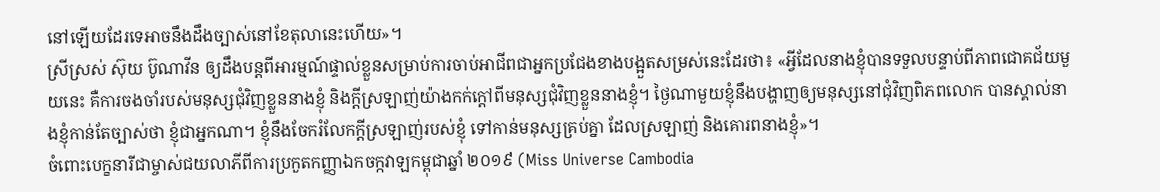នៅឡើយដែរទេអាចនឹងដឹងច្បាស់នៅខែតុលានេះហើយ»។
ស្រីស្រស់ ស៊ុយ ប៊ូណាវីន ឲ្យដឹងបន្តពីអារម្មណ៍ផ្ទាល់ខ្លួនសម្រាប់ការចាប់អាជីពជាអ្នកប្រជែងខាងបង្អួតសម្រស់នេះដែរថា៖ «អ្វីដែលនាងខ្ញុំបានទទួលបន្ទាប់ពីភាពជោគជ័យមួយនេះ គឺការចងចាំរបស់មនុស្សជុំវិញខ្លួននាងខ្ញុំ និងក្តីស្រឡាញ់យ៉ាងកក់ក្តៅពីមនុស្សជុំវិញខ្លួននាងខ្ញុំ។ ថ្ងៃណាមួយខ្ញុំនឹងបង្ហាញឲ្យមនុស្សនៅជុំវិញពិភពលោក បានស្គាល់នាងខ្ញុំកាន់តែច្បាស់ថា ខ្ញុំជាអ្នកណា។ ខ្ញុំនឹងចែករំលែកក្តីស្រឡាញ់របស់ខ្ញុំ ទៅកាន់មនុស្សគ្រប់គ្នា ដែលស្រឡាញ់ និងគោរពនាងខ្ញុំ»។
ចំពោះបេក្ខនារីជាម្ចាស់ជយលាភីពីការប្រកួតកញ្ញាឯកចក្កវាឡកម្ពុជាឆ្នាំ ២០១៩ (Miss Universe Cambodia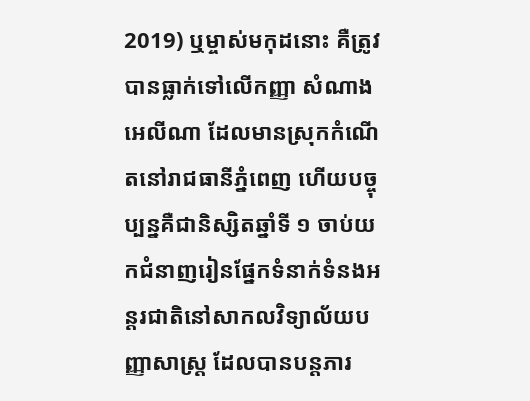2019) ឬម្ចាស់មកុដនោះ គឺត្រូវបានធ្លាក់ទៅលើកញ្ញា សំណាង អេលីណា ដែលមានស្រុកកំណើតនៅរាជធានីភ្នំពេញ ហើយបច្ចុប្បន្នគឺជានិស្សិតឆ្នាំទី ១ ចាប់យកជំនាញរៀនផ្នែកទំនាក់ទំនងអន្តរជាតិនៅសាកលវិទ្យាល័យបញ្ញាសាស្ត្រ ដែលបានបន្តភារ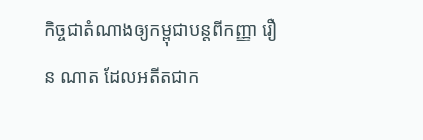កិច្ចជាតំណាងឲ្យកម្ពុជាបន្តពីកញ្ញា រឿន ណាត ដែលអតីតជាក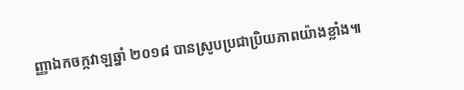ញ្ញាឯកចក្កវាឡឆ្នាំ ២០១៨ បានស្រូបប្រជាប្រិយភាពយ៉ាងខ្លាំង៕